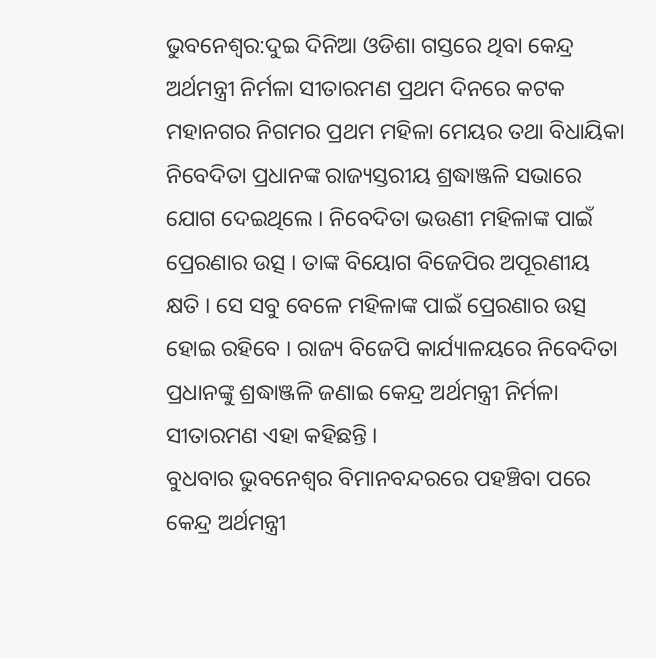ଭୁବନେଶ୍ବର:ଦୁଇ ଦିନିଆ ଓଡିଶା ଗସ୍ତରେ ଥିବା କେନ୍ଦ୍ର ଅର୍ଥମନ୍ତ୍ରୀ ନିର୍ମଳା ସୀତାରମଣ ପ୍ରଥମ ଦିନରେ କଟକ ମହାନଗର ନିଗମର ପ୍ରଥମ ମହିଳା ମେୟର ତଥା ବିଧାୟିକା ନିବେଦିତା ପ୍ରଧାନଙ୍କ ରାଜ୍ୟସ୍ତରୀୟ ଶ୍ରଦ୍ଧାଞ୍ଜଳି ସଭାରେ ଯୋଗ ଦେଇଥିଲେ । ନିବେଦିତା ଭଉଣୀ ମହିଳାଙ୍କ ପାଇଁ ପ୍ରେରଣାର ଉତ୍ସ । ତାଙ୍କ ବିୟୋଗ ବିଜେପିର ଅପୂରଣୀୟ କ୍ଷତି । ସେ ସବୁ ବେଳେ ମହିଳାଙ୍କ ପାଇଁ ପ୍ରେରଣାର ଉତ୍ସ ହୋଇ ରହିବେ । ରାଜ୍ୟ ବିଜେପି କାର୍ଯ୍ୟାଳୟରେ ନିବେଦିତା ପ୍ରଧାନଙ୍କୁ ଶ୍ରଦ୍ଧାଞ୍ଜଳି ଜଣାଇ କେନ୍ଦ୍ର ଅର୍ଥମନ୍ତ୍ରୀ ନିର୍ମଳା ସୀତାରମଣ ଏହା କହିଛନ୍ତି ।
ବୁଧବାର ଭୁବନେଶ୍ବର ବିମାନବନ୍ଦରରେ ପହଞ୍ଚିବା ପରେ କେନ୍ଦ୍ର ଅର୍ଥମନ୍ତ୍ରୀ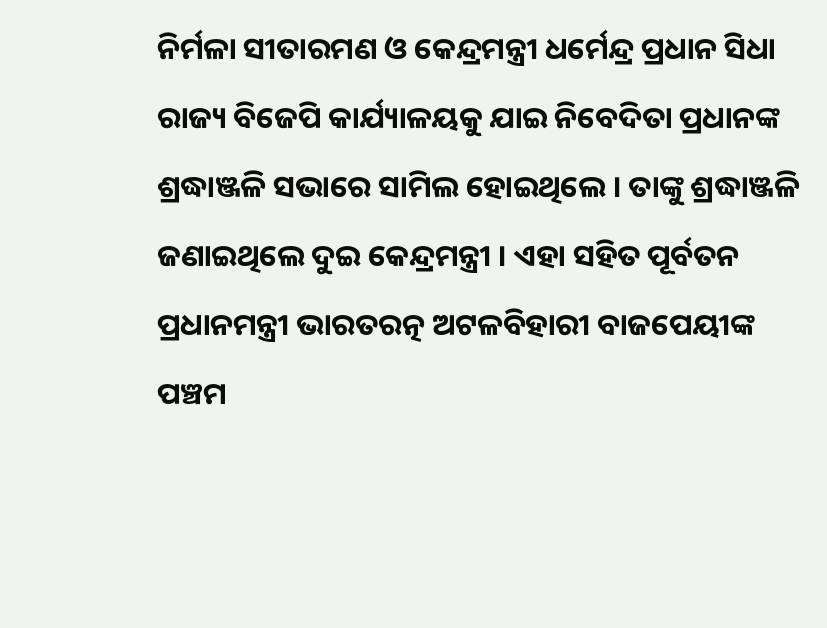ନିର୍ମଳା ସୀତାରମଣ ଓ କେନ୍ଦ୍ରମନ୍ତ୍ରୀ ଧର୍ମେନ୍ଦ୍ର ପ୍ରଧାନ ସିଧା ରାଜ୍ୟ ବିଜେପି କାର୍ଯ୍ୟାଳୟକୁ ଯାଇ ନିବେଦିତା ପ୍ରଧାନଙ୍କ ଶ୍ରଦ୍ଧାଞ୍ଜଳି ସଭାରେ ସାମିଲ ହୋଇଥିଲେ । ତାଙ୍କୁ ଶ୍ରଦ୍ଧାଞ୍ଜଳି ଜଣାଇଥିଲେ ଦୁଇ କେନ୍ଦ୍ରମନ୍ତ୍ରୀ । ଏହା ସହିତ ପୂର୍ବତନ ପ୍ରଧାନମନ୍ତ୍ରୀ ଭାରତରତ୍ନ ଅଟଳବିହାରୀ ବାଜପେୟୀଙ୍କ ପଞ୍ଚମ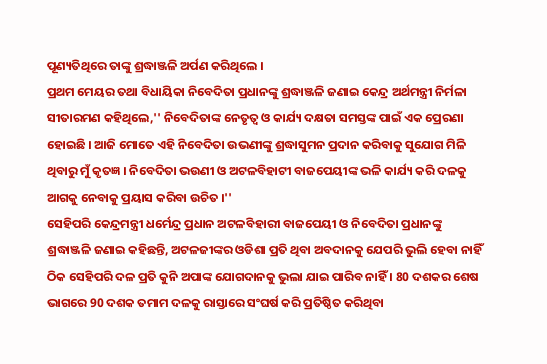ପୂଣ୍ୟତିଥିରେ ତାଙ୍କୁ ଶ୍ରଦ୍ଧାଞ୍ଜଳି ଅର୍ପଣ କରିଥିଲେ ।
ପ୍ରଥମ ମେୟର ତଥା ବିଧାୟିକା ନିବେଦିତା ପ୍ରଧାନଙ୍କୁ ଶ୍ରଦ୍ଧାଞ୍ଜଳି ଜଣାଇ କେନ୍ଦ୍ର ଅର୍ଥମନ୍ତ୍ରୀ ନିର୍ମଳା ସୀତାରମଣ କହିଥିଲେ,'' ନିବେଦିତାଙ୍କ ନେତୃତ୍ବ ଓ କାର୍ଯ୍ୟ ଦକ୍ଷତା ସମସ୍ତଙ୍କ ପାଇଁ ଏକ ପ୍ରେରଣା ହୋଇଛି । ଆଜି ମୋତେ ଏହି ନିବେଦିତା ଉଭଣୀଙ୍କୁ ଶ୍ରଦ୍ଧାସୁମନ ପ୍ରଦାନ କରିବାକୁ ସୁଯୋଗ ମିଳି ଥିବାରୁ ମୁଁ କୃତଜ୍ଞ । ନିବେଦିତା ଭଉଣୀ ଓ ଅଟଳବିହାଟୀ ବାଜପେୟୀଙ୍କ ଭଳି କାର୍ଯ୍ୟ କରି ଦଳକୁ ଆଗକୁ ନେବାକୁ ପ୍ରୟାସ କରିବା ଉଚିତ ।''
ସେହିପରି କେନ୍ଦ୍ରମନ୍ତ୍ରୀ ଧର୍ମେନ୍ଦ୍ର ପ୍ରଧାନ ଅଟଳବିହାରୀ ବାଜପେୟୀ ଓ ନିବେଦିତା ପ୍ରଧାନଙ୍କୁ ଶ୍ରଦ୍ଧାଞ୍ଜଳି ଜଣାଇ କହିଛନ୍ତି, ଅଟଳଜୀଙ୍କର ଓଡିଶା ପ୍ରତି ଥିବା ଅବଦାନକୁ ଯେପରି ଭୁଲି ହେବା ନାହିଁ ଠିକ ସେହିପରି ଦଳ ପ୍ରତି କୁନି ଅପାଙ୍କ ଯୋଗଦାନକୁ ଭୁଲା ଯାଇ ପାରିବ ନାହିଁ । 80 ଦଶକର ଶେଷ ଭାଗରେ 90 ଦଶକ ତମାମ ଦଳକୁ ରାସ୍ତାରେ ସଂଘର୍ଷ କରି ପ୍ରତିଷ୍ଠିତ କରିଥିବା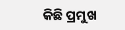କିଛି ପ୍ରମୁଖ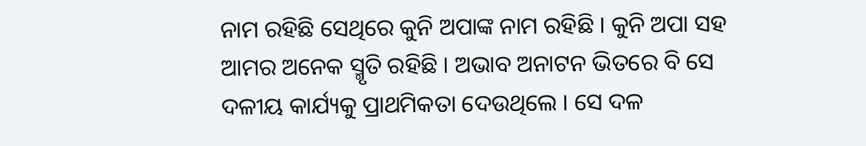ନାମ ରହିଛି ସେଥିରେ କୁନି ଅପାଙ୍କ ନାମ ରହିଛି । କୁନି ଅପା ସହ ଆମର ଅନେକ ସ୍ମୃତି ରହିଛି । ଅଭାବ ଅନାଟନ ଭିତରେ ବି ସେ ଦଳୀୟ କାର୍ଯ୍ୟକୁ ପ୍ରାଥମିକତା ଦେଉଥିଲେ । ସେ ଦଳ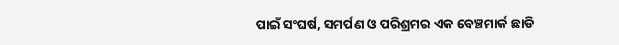ପାଇଁ ସଂଘର୍ଷ, ସମର୍ପଣ ଓ ପରିଶ୍ରମର ଏକ ବେଞ୍ଚମାର୍କ ଛାଡି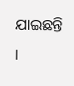ଯାଇଛନ୍ତି ।